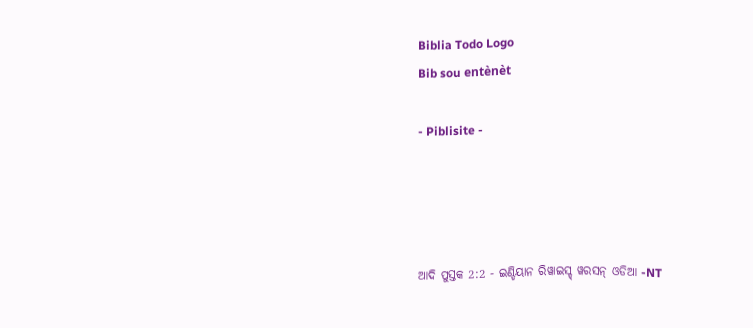Biblia Todo Logo
Bib sou entènèt

- Piblisite -




ଆଦି ପୁସ୍ତକ 2:2 - ଇଣ୍ଡିୟାନ ରିୱାଇସ୍ଡ୍ ୱରସନ୍ ଓଡିଆ -NT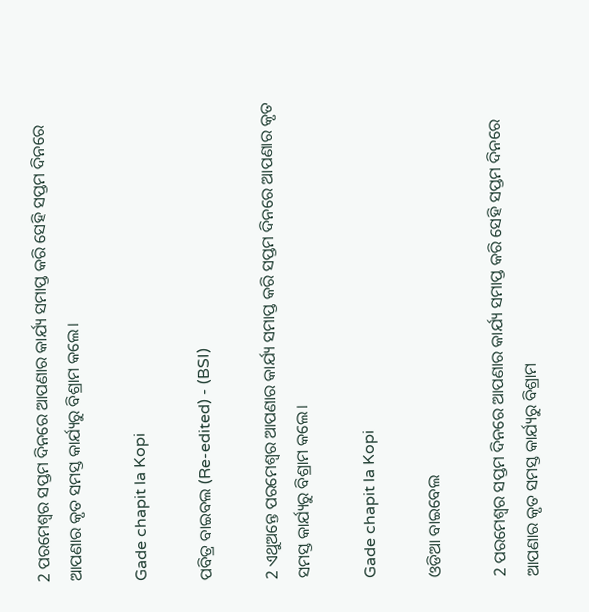2 ପରମେଶ୍ୱର ସପ୍ତମ ଦିନରେ ଆପଣାର କାର୍ଯ୍ୟ ସମାପ୍ତ କରି ସେହି ସପ୍ତମ ଦିନରେ ଆପଣାର କୃତ ସମସ୍ତ କାର୍ଯ୍ୟରୁ ବିଶ୍ରାମ କଲେ।

Gade chapit la Kopi

ପବିତ୍ର ବାଇବଲ (Re-edited) - (BSI)

2 ଏଥୁଅନ୍ତେ ପରମେଶ୍ଵର ଆପଣାର କାର୍ଯ୍ୟ ସମାପ୍ତ କରି ସପ୍ତମ ଦିନରେ ଆପଣାର କୃତ ସମସ୍ତ କାର୍ଯ୍ୟରୁ ବିଶ୍ରାମ କଲେ।

Gade chapit la Kopi

ଓଡିଆ ବାଇବେଲ

2 ପରମେଶ୍ୱର ସପ୍ତମ ଦିନରେ ଆପଣାର କାର୍ଯ୍ୟ ସମାପ୍ତ କରି ସେହି ସପ୍ତମ ଦିନରେ ଆପଣାର କୃତ ସମସ୍ତ କାର୍ଯ୍ୟରୁ ବିଶ୍ରାମ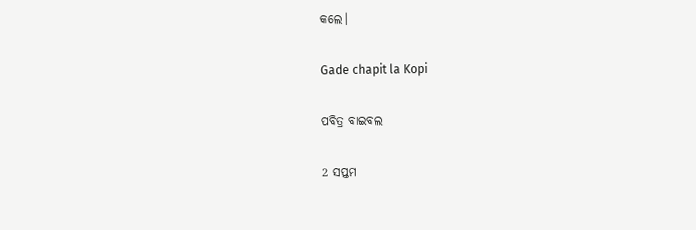କଲେ।

Gade chapit la Kopi

ପବିତ୍ର ବାଇବଲ

2 ସପ୍ତମ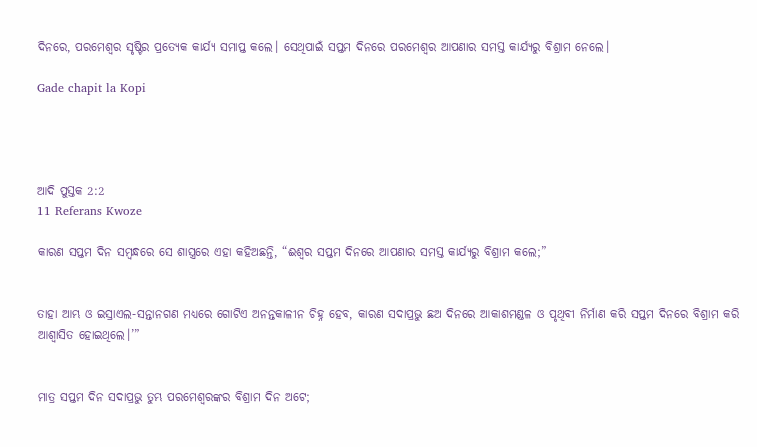ଦିନରେ, ପରମେଶ୍ୱର ସୃଷ୍ଟିର ପ୍ରତ୍ୟେକ କାର୍ଯ୍ୟ ସମାପ୍ତ କଲେ। ସେଥିପାଇଁ ସପ୍ତମ ଦିନରେ ପରମେଶ୍ୱର ଆପଣାର ସମସ୍ତ କାର୍ଯ୍ୟରୁ ବିଶ୍ରାମ ନେଲେ।

Gade chapit la Kopi




ଆଦି ପୁସ୍ତକ 2:2
11 Referans Kwoze

କାରଣ ସପ୍ତମ ଦିନ ସମ୍ବନ୍ଧରେ ସେ ଶାସ୍ତ୍ରରେ ଏହା କହିଅଛନ୍ତି, “ଈଶ୍ବର ସପ୍ତମ ଦିନରେ ଆପଣାର ସମସ୍ତ କାର୍ଯ୍ୟରୁ ବିଶ୍ରାମ କଲେ;”


ତାହା ଆମ୍ଭ ଓ ଇସ୍ରାଏଲ-ସନ୍ତାନଗଣ ମଧ୍ୟରେ ଗୋଟିଏ ଅନନ୍ତକାଳୀନ ଚିହ୍ନ ହେବ, କାରଣ ସଦାପ୍ରଭୁ ଛଅ ଦିନରେ ଆକାଶମଣ୍ଡଳ ଓ ପୃଥିବୀ ନିର୍ମାଣ କରି ସପ୍ତମ ଦିନରେ ବିଶ୍ରାମ କରି ଆଶ୍ୱାସିତ ହୋଇଥିଲେ।’”


ମାତ୍ର ସପ୍ତମ ଦିନ ସଦାପ୍ରଭୁ ତୁମ୍ଭ ପରମେଶ୍ୱରଙ୍କର ବିଶ୍ରାମ ଦିନ ଅଟେ;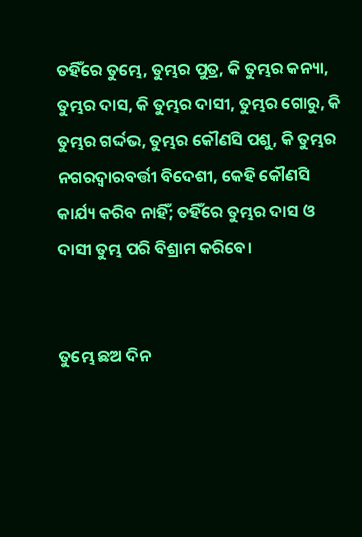ତହିଁରେ ତୁମ୍ଭେ, ତୁମ୍ଭର ପୁତ୍ର, କି ତୁମ୍ଭର କନ୍ୟା, ତୁମ୍ଭର ଦାସ, କି ତୁମ୍ଭର ଦାସୀ, ତୁମ୍ଭର ଗୋରୁ, କି ତୁମ୍ଭର ଗର୍ଦ୍ଦଭ, ତୁମ୍ଭର କୌଣସି ପଶୁ, କି ତୁମ୍ଭର ନଗରଦ୍ୱାରବର୍ତ୍ତୀ ବିଦେଶୀ, କେହି କୌଣସି କାର୍ଯ୍ୟ କରିବ ନାହିଁ; ତହିଁରେ ତୁମ୍ଭର ଦାସ ଓ ଦାସୀ ତୁମ୍ଭ ପରି ବିଶ୍ରାମ କରିବେ।


ତୁମ୍ଭେ ଛଅ ଦିନ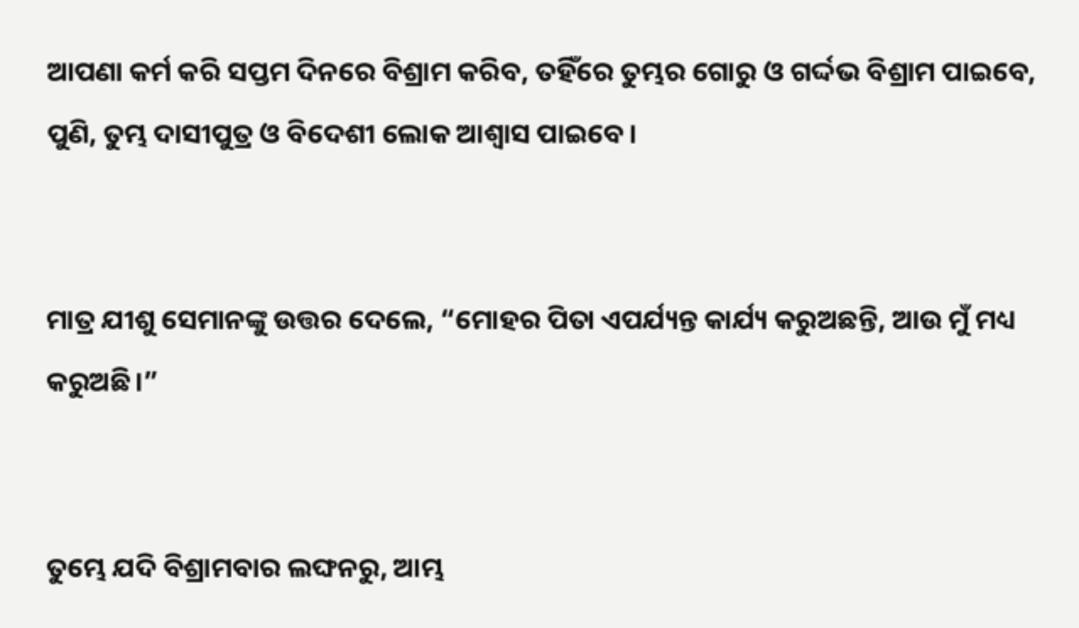ଆପଣା କର୍ମ କରି ସପ୍ତମ ଦିନରେ ବିଶ୍ରାମ କରିବ, ତହିଁରେ ତୁମ୍ଭର ଗୋରୁ ଓ ଗର୍ଦ୍ଦଭ ବିଶ୍ରାମ ପାଇବେ, ପୁଣି, ତୁମ୍ଭ ଦାସୀପୁତ୍ର ଓ ବିଦେଶୀ ଲୋକ ଆଶ୍ୱାସ ପାଇବେ।


ମାତ୍ର ଯୀଶୁ ସେମାନଙ୍କୁ ଉତ୍ତର ଦେଲେ, “ମୋହର ପିତା ଏପର୍ଯ୍ୟନ୍ତ କାର୍ଯ୍ୟ କରୁଅଛନ୍ତି, ଆଉ ମୁଁ ମଧ୍ୟ କରୁଅଛି।”


ତୁମ୍ଭେ ଯଦି ବିଶ୍ରାମବାର ଲଙ୍ଘନରୁ, ଆମ୍ଭ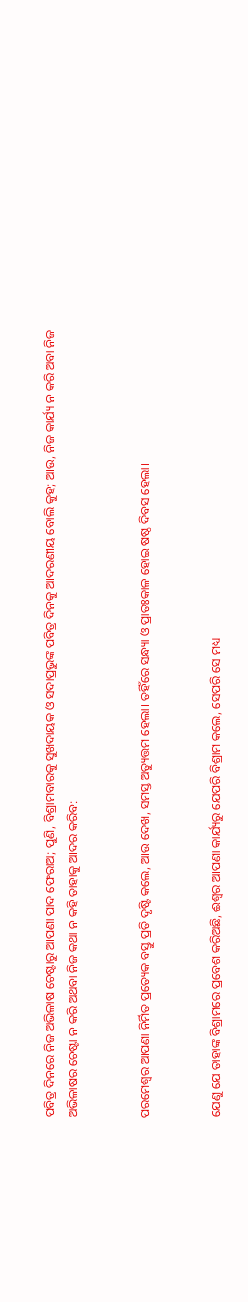ପବିତ୍ର ଦିନରେ ନିଜ ଅଭିଳାଷ ଚେଷ୍ଟାରୁ ଆପଣା ପାଦ ଫେରାଅ; ପୁଣି, ବିଶ୍ରାମବାରକୁ ସୁଖଦାୟକ ଓ ସଦାପ୍ରଭୁଙ୍କ ପବିତ୍ର ଦିନକୁ ଆଦରଣୀୟ ବୋଲି କୁହ; ଆଉ, ନିଜ କାର୍ଯ୍ୟ ନ କରି ଅବା ନିଜ ଅଭିଳାଷର ଚେଷ୍ଟା ନ କରି ଅଥବା ନିଜ କଥା ନ କହି ତାହାକୁ ଆଦର କରିବ:


ପରମେଶ୍ୱର ଆପଣା ନିର୍ମିତ ପ୍ରତ୍ୟେକ ବସ୍ତୁ ପ୍ରତି ଦୃଷ୍ଟି କଲେ, ଆଉ ଦେଖ, ସମସ୍ତ ଅତ୍ୟୁତ୍ତମ ହେଲା। ତହିଁରେ ସନ୍ଧ୍ୟା ଓ ପ୍ରାତଃକାଳ ହୋଇ ଷଷ୍ଠ ଦିବସ ହେଲା।


ଯେଣୁ ଯେ ତାହାଙ୍କ ବିଶ୍ରାମରେ ପ୍ରବେଶ କରିଅଛି, ଈଶ୍ବର ଆପଣା କାର୍ଯ୍ୟରୁ ଯେପରି ବିଶ୍ରାମ କଲେ, ସେପରି ସେ ମଧ୍ୟ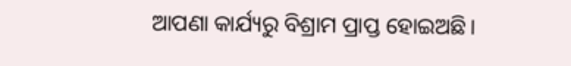ଆପଣା କାର୍ଯ୍ୟରୁ ବିଶ୍ରାମ ପ୍ରାପ୍ତ ହୋଇଅଛି।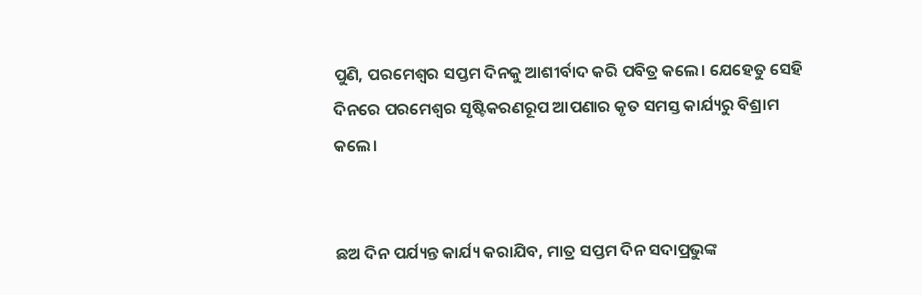ପୁଣି, ପରମେଶ୍ୱର ସପ୍ତମ ଦିନକୁ ଆଶୀର୍ବାଦ କରି ପବିତ୍ର କଲେ। ଯେହେତୁ ସେହି ଦିନରେ ପରମେଶ୍ୱର ସୃଷ୍ଟିକରଣରୂପ ଆପଣାର କୃତ ସମସ୍ତ କାର୍ଯ୍ୟରୁ ବିଶ୍ରାମ କଲେ।


ଛଅ ଦିନ ପର୍ଯ୍ୟନ୍ତ କାର୍ଯ୍ୟ କରାଯିବ, ମାତ୍ର ସପ୍ତମ ଦିନ ସଦାପ୍ରଭୁଙ୍କ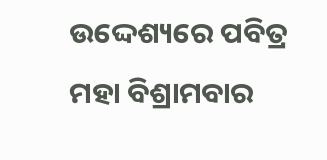ଉଦ୍ଦେଶ୍ୟରେ ପବିତ୍ର ମହା ବିଶ୍ରାମବାର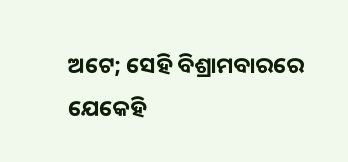ଅଟେ; ସେହି ବିଶ୍ରାମବାରରେ ଯେକେହି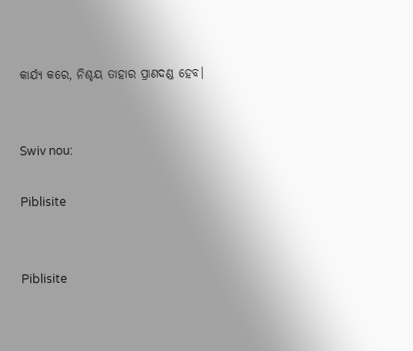କାର୍ଯ୍ୟ କରେ, ନିଶ୍ଚୟ ତାହାର ପ୍ରାଣଦଣ୍ଡ ହେବ।


Swiv nou:

Piblisite


Piblisite